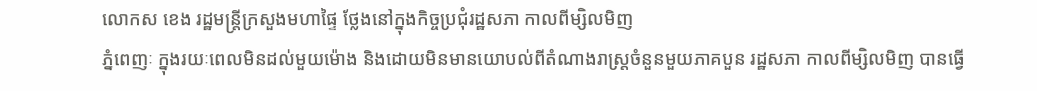លោកស ខេង រដ្ឋមន្ត្រីក្រសួងមហាផ្ទៃ ថ្លែងនៅក្នុងកិច្ចប្រជុំរដ្ឋសភា កាលពីម្សិលមិញ
ភ្នំពេញៈ ក្នុងរយៈពេលមិនដល់មួយម៉ោង និងដោយមិនមានយោបល់ពីតំណាងរាស្រ្តចំនួនមួយភាគបួន រដ្ឋសភា កាលពីម្សិលមិញ បានធ្វើ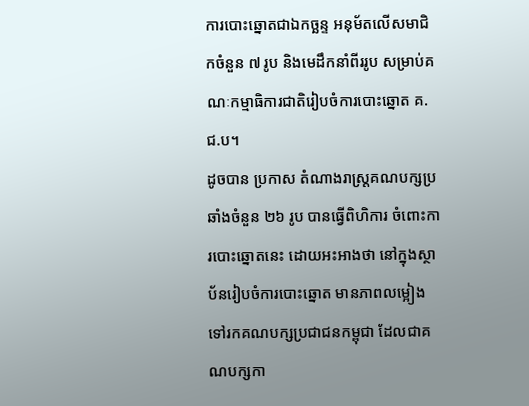ការបោះឆ្នោតជាឯកច្ឆន្ទ អនុម័តលើសមាជិកចំនួន ៧ រូប និងមេដឹកនាំពីររូប សម្រាប់គណៈកម្មាធិការជាតិរៀបចំការបោះឆ្នោត គ.ជ.ប។
ដូចបាន ប្រកាស តំណាងរាស្រ្តគណបក្សប្រឆាំងចំនួន ២៦ រូប បានធ្វើពិហិការ ចំពោះការបោះឆ្នោតនេះ ដោយអះអាងថា នៅក្នុងស្ថាប័នរៀបចំការបោះឆ្នោត មានភាពលម្អៀងទៅរកគណបក្សប្រជាជនកម្ពុជា ដែលជាគណបក្សកា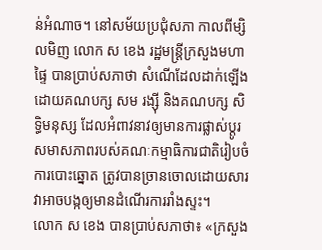ន់អំណាច។ នៅសម័យប្រជុំសភា កាលពីម្សិលមិញ លោក ស ខេង រដ្ឋមន្រ្តីក្រសួងមហាផ្ទៃ បានប្រាប់សភាថា សំណើដែលដាក់ឡើងដោយគណបក្ស សម រង្ស៊ី និងគណបក្ស សិទ្ធិមនុស្ស ដែលអំពាវនាវឲ្យមានការផ្លាស់ប្តូរសមាសភាពរបស់គណៈកម្មាធិការជាតិរៀបចំការបោះឆ្នោត ត្រូវបានច្រានចោលដោយសារវាអាចបង្កឲ្យមានដំណើរការរាំងស្ទះ។
លោក ស ខេង បានប្រាប់សភាថា៖ «ក្រសួង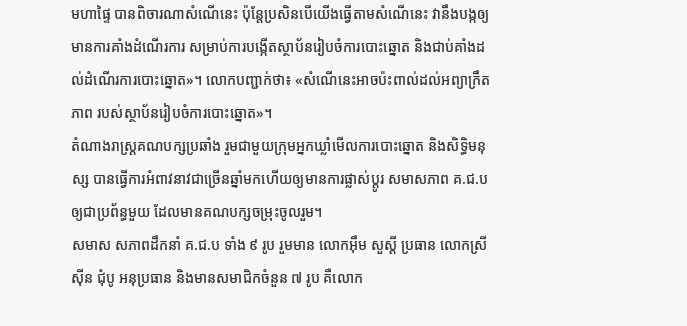មហាផ្ទៃ បានពិចារណាសំណើនេះ ប៉ុន្តែប្រសិនបើយើងធ្វើតាមសំណើនេះ វានឹងបង្កឲ្យមានការគាំងដំណើរការ សម្រាប់ការបង្កើតស្ថាប័នរៀបចំការបោះឆ្នោត និងជាប់គាំងដល់ដំណើរការបោះឆ្នោត»។ លោកបញ្ជាក់ថា៖ «សំណើនេះអាចប៉ះពាល់ដល់អព្យាក្រឹតភាព របស់ស្ថាប័នរៀបចំការបោះឆ្នោត»។
តំណាងរាស្រ្តគណបក្សប្រឆាំង រួមជាមួយក្រុមអ្នកឃ្លាំមើលការបោះឆ្នោត និងសិទ្ធិមនុស្ស បានធ្វើការអំពាវនាវជាច្រើនឆ្នាំមកហើយឲ្យមានការផ្លាស់ប្តូរ សមាសភាព គ.ជ.ប ឲ្យជាប្រព័ន្ធមួយ ដែលមានគណបក្សចម្រុះចូលរួម។
សមាស សភាពដឹកនាំ គ.ជ.ប ទាំង ៩ រូប រួមមាន លោកអ៊ឹម សួស្តី ប្រធាន លោកស្រី ស៊ីន ជុំបូ អនុប្រធាន និងមានសមាជិកចំនួន ៧ រូប គឺលោក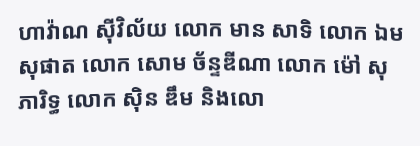ហាវ៉ាណ ស៊ីវិល័យ លោក មាន សាទិ លោក ឯម សុផាត លោក សោម ច័ន្ទឌីណា លោក ម៉ៅ សុភារិទ្ធ លោក ស៊ិន ឌឹម និងលោ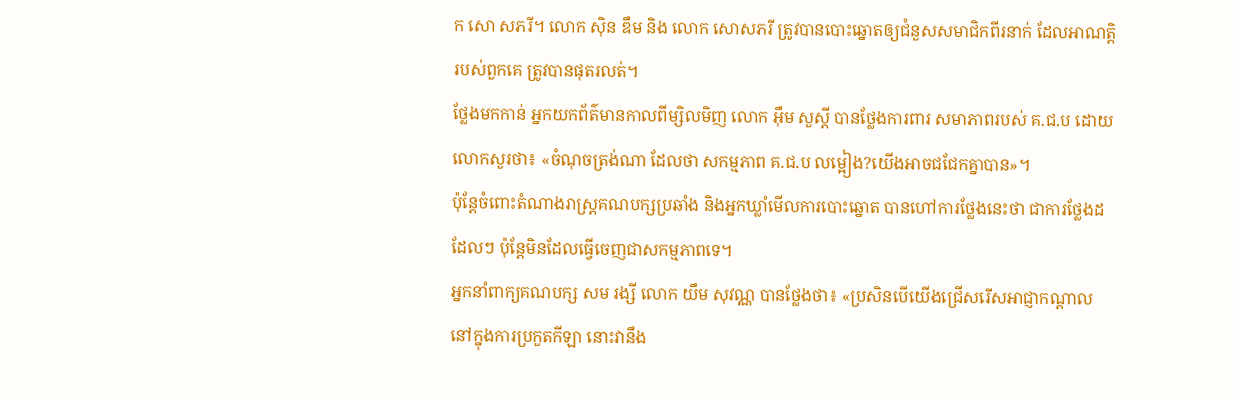ក សោ សភរី។ លោក ស៊ិន ឌឹម និង លោក សោសភរី ត្រូវបានបោះឆ្នោតឲ្យជំនួសសមាជិកពីរនាក់ ដែលអាណត្តិរបស់ពួកគេ ត្រូវបានផុតរលត់។
ថ្លែងមកកាន់ អ្នកយកព័ត៌មានកាលពីម្សិលមិញ លោក អ៊ឹម សួស្តី បានថ្លែងការពារ សមាភាពរបស់ គ.ជ.ប ដោយលោកសួរថា៖ «ចំណុចត្រង់ណា ដែលថា សកម្មភាព គ.ជ.ប លម្អៀង?យើងអាចជជែកគ្នាបាន»។
ប៉ុន្តែចំពោះតំណាងរាស្រ្តគណបក្សប្រឆាំង និងអ្នកឃ្លាំមើលការបោះឆ្នោត បានហៅការថ្លែងនេះថា ជាការថ្លែងដដែលៗ ប៉ុន្តែមិនដែលធ្វើចេញជាសកម្មភាពទេ។
អ្នកនាំពាក្យគណបក្ស សម រង្សី លោក យឹម សុវណ្ណ បានថ្លែងថា៖ «ប្រសិនបើយើងជ្រើសរើសអាជ្ញាកណ្តាល នៅក្នុងការប្រកួតកីឡា នោះវានឹង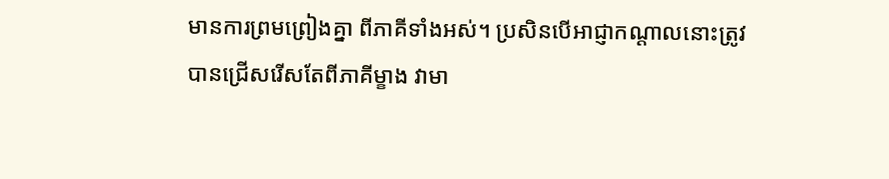មានការព្រមព្រៀងគ្នា ពីភាគីទាំងអស់។ ប្រសិនបើអាជ្ញាកណ្តាលនោះត្រូវបានជ្រើសរើសតែពីភាគីម្ខាង វាមា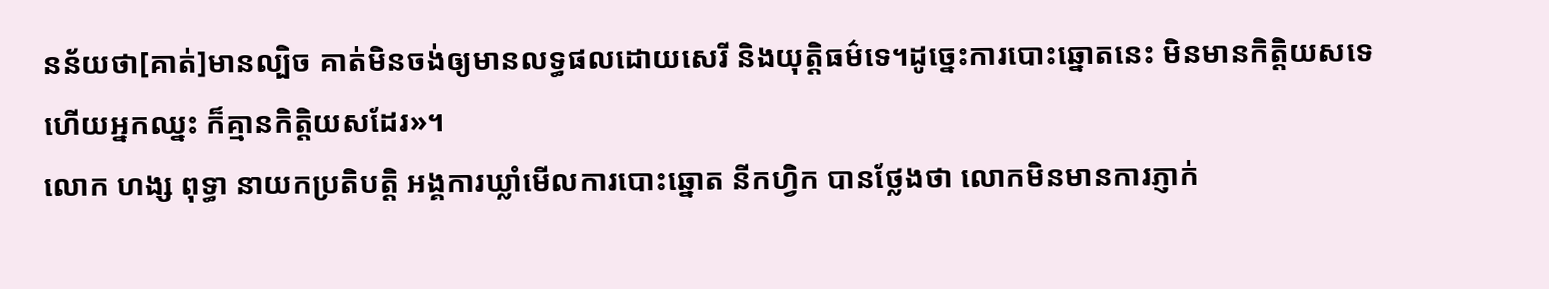នន័យថា[គាត់]មានល្បិច គាត់មិនចង់ឲ្យមានលទ្ធផលដោយសេរី និងយុត្តិធម៌ទេ។ដូច្នេះការបោះឆ្នោតនេះ មិនមានកិត្តិយសទេ ហើយអ្នកឈ្នះ ក៏គ្មានកិត្តិយសដែរ»។
លោក ហង្ស ពុទ្ធា នាយកប្រតិបត្តិ អង្គការឃ្លាំមើលការបោះឆ្នោត នីកហ្វិក បានថ្លែងថា លោកមិនមានការភ្ញាក់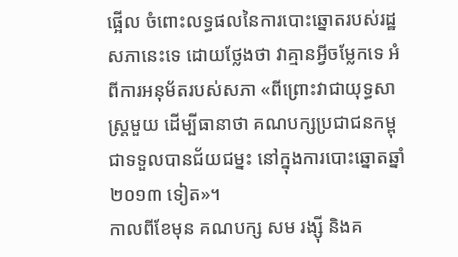ផ្អើល ចំពោះលទ្ធផលនៃការបោះឆ្នោតរបស់រដ្ឋសភានេះទេ ដោយថ្លែងថា វាគ្មានអ្វីចម្លែកទេ អំពីការអនុម័តរបស់សភា «ពីព្រោះវាជាយុទ្ធសាស្រ្តមួយ ដើម្បីធានាថា គណបក្សប្រជាជនកម្ពុជាទទួលបានជ័យជម្នះ នៅក្នុងការបោះឆ្នោតឆ្នាំ ២០១៣ ទៀត»។
កាលពីខែមុន គណបក្ស សម រង្ស៊ី និងគ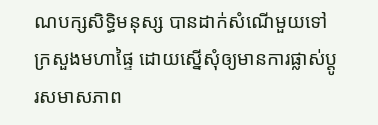ណបក្សសិទ្ធិមនុស្ស បានដាក់សំណើមួយទៅក្រសួងមហាផ្ទៃ ដោយស្នើសុំឲ្យមានការផ្លាស់ប្តូរសមាសភាព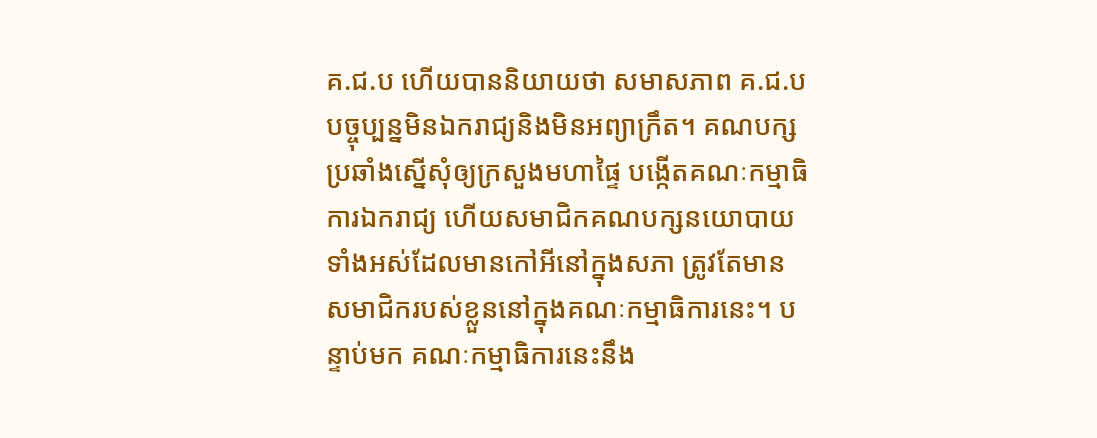គ.ជ.ប ហើយបាននិយាយថា សមាសភាព គ.ជ.ប បច្ចុប្បន្នមិនឯករាជ្យនិងមិនអព្យាក្រឹត។ គណបក្សប្រឆាំងស្នើសុំឲ្យក្រសួងមហាផ្ទៃ បង្កើតគណៈកម្មាធិការឯករាជ្យ ហើយសមាជិកគណបក្សនយោបាយទាំងអស់ដែលមានកៅអីនៅក្នុងសភា ត្រូវតែមានសមាជិករបស់ខ្លួននៅក្នុងគណៈកម្មាធិការនេះ។ បន្ទាប់មក គណៈកម្មាធិការនេះនឹង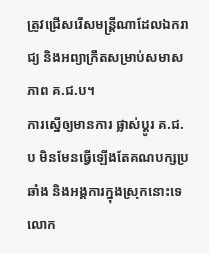ត្រូវជ្រើសរើសមន្រ្តីណាដែលឯករាជ្យ និងអព្យាក្រឹតសម្រាប់សមាសភាព គ.ជ.ប។
ការស្នើឲ្យមានការ ផ្លាស់ប្តូរ គ.ជ.ប មិនមែនធ្វើឡើងតែគណបក្សប្រឆាំង និងអង្គការក្នុងស្រុកនោះទេ លោក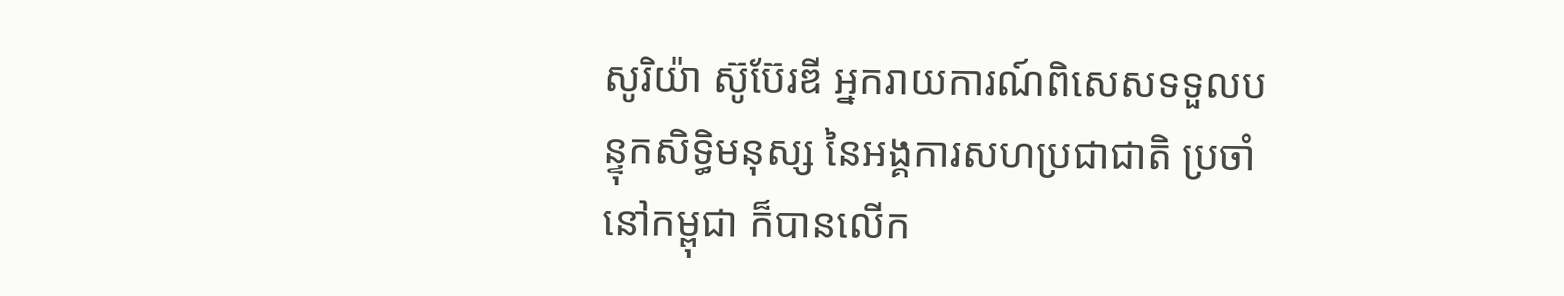សូរិយ៉ា ស៊ូប៊ែរឌី អ្នករាយការណ៍ពិសេសទទួលបន្ទុកសិទ្ធិមនុស្ស នៃអង្គការសហប្រជាជាតិ ប្រចាំនៅកម្ពុជា ក៏បានលើក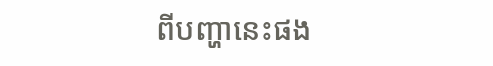ពីបញ្ហានេះផង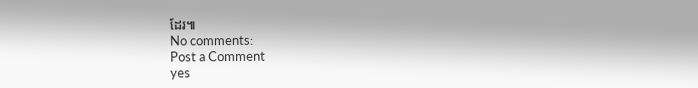ដែរ៕
No comments:
Post a Comment
yes